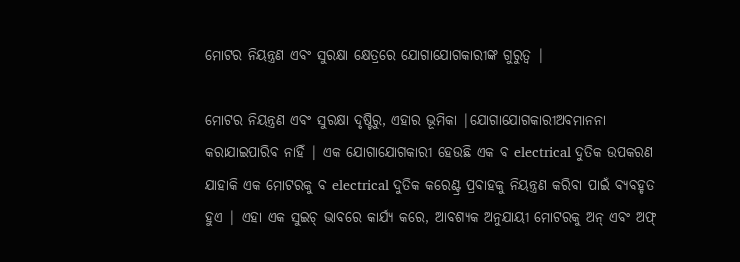ମୋଟର ନିୟନ୍ତ୍ରଣ ଏବଂ ସୁରକ୍ଷା କ୍ଷେତ୍ରରେ ଯୋଗାଯୋଗକାରୀଙ୍କ ଗୁରୁତ୍ୱ |

ମୋଟର ନିୟନ୍ତ୍ରଣ ଏବଂ ସୁରକ୍ଷା ଦୃଷ୍ଟିରୁ, ଏହାର ଭୂମିକା |ଯୋଗାଯୋଗକାରୀଅବମାନନା କରାଯାଇପାରିବ ନାହିଁ | ଏକ ଯୋଗାଯୋଗକାରୀ ହେଉଛି ଏକ ବ electrical ଦୁତିକ ଉପକରଣ ଯାହାକି ଏକ ମୋଟରକୁ ବ electrical ଦୁତିକ କରେଣ୍ଟ୍ର ପ୍ରବାହକୁ ନିୟନ୍ତ୍ରଣ କରିବା ପାଇଁ ବ୍ୟବହୃତ ହୁଏ | ଏହା ଏକ ସୁଇଚ୍ ଭାବରେ କାର୍ଯ୍ୟ କରେ, ଆବଶ୍ୟକ ଅନୁଯାୟୀ ମୋଟରକୁ ଅନ୍ ଏବଂ ଅଫ୍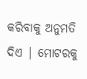କରିବାକୁ ଅନୁମତି ଦିଏ | ମୋଟରକୁ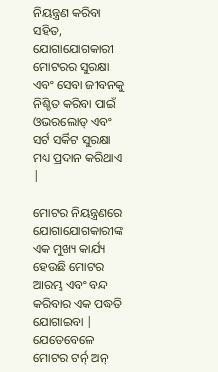ନିୟନ୍ତ୍ରଣ କରିବା ସହିତ, ଯୋଗାଯୋଗକାରୀ ମୋଟରର ସୁରକ୍ଷା ଏବଂ ସେବା ଜୀବନକୁ ନିଶ୍ଚିତ କରିବା ପାଇଁ ଓଭରଲୋଡ୍ ଏବଂ ସର୍ଟ ସର୍କିଟ ସୁରକ୍ଷା ମଧ୍ୟ ପ୍ରଦାନ କରିଥାଏ |

ମୋଟର ନିୟନ୍ତ୍ରଣରେ ଯୋଗାଯୋଗକାରୀଙ୍କ ଏକ ମୁଖ୍ୟ କାର୍ଯ୍ୟ ହେଉଛି ମୋଟର ଆରମ୍ଭ ଏବଂ ବନ୍ଦ କରିବାର ଏକ ପଦ୍ଧତି ଯୋଗାଇବା | ଯେତେବେଳେ ମୋଟର ଟର୍ନ୍ ଅନ୍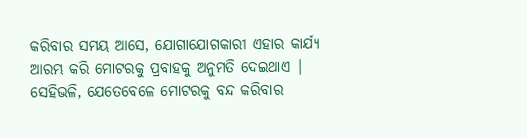କରିବାର ସମୟ ଆସେ, ଯୋଗାଯୋଗକାରୀ ଏହାର କାର୍ଯ୍ୟ ଆରମ୍ଭ କରି ମୋଟରକୁ ପ୍ରବାହକୁ ଅନୁମତି ଦେଇଥାଏ | ସେହିଭଳି, ଯେତେବେଳେ ମୋଟରକୁ ବନ୍ଦ କରିବାର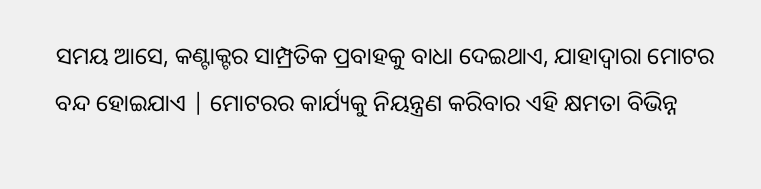ସମୟ ଆସେ, କଣ୍ଟାକ୍ଟର ସାମ୍ପ୍ରତିକ ପ୍ରବାହକୁ ବାଧା ଦେଇଥାଏ, ଯାହାଦ୍ୱାରା ମୋଟର ବନ୍ଦ ହୋଇଯାଏ | ମୋଟରର କାର୍ଯ୍ୟକୁ ନିୟନ୍ତ୍ରଣ କରିବାର ଏହି କ୍ଷମତା ବିଭିନ୍ନ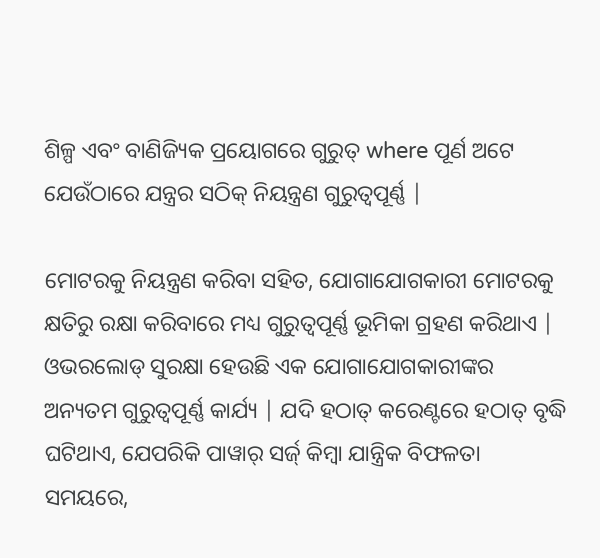ଶିଳ୍ପ ଏବଂ ବାଣିଜ୍ୟିକ ପ୍ରୟୋଗରେ ଗୁରୁତ୍ where ପୂର୍ଣ ଅଟେ ଯେଉଁଠାରେ ଯନ୍ତ୍ରର ସଠିକ୍ ନିୟନ୍ତ୍ରଣ ଗୁରୁତ୍ୱପୂର୍ଣ୍ଣ |

ମୋଟରକୁ ନିୟନ୍ତ୍ରଣ କରିବା ସହିତ, ଯୋଗାଯୋଗକାରୀ ମୋଟରକୁ କ୍ଷତିରୁ ରକ୍ଷା କରିବାରେ ମଧ୍ୟ ଗୁରୁତ୍ୱପୂର୍ଣ୍ଣ ଭୂମିକା ଗ୍ରହଣ କରିଥାଏ | ଓଭରଲୋଡ୍ ସୁରକ୍ଷା ହେଉଛି ଏକ ଯୋଗାଯୋଗକାରୀଙ୍କର ଅନ୍ୟତମ ଗୁରୁତ୍ୱପୂର୍ଣ୍ଣ କାର୍ଯ୍ୟ | ଯଦି ହଠାତ୍ କରେଣ୍ଟରେ ହଠାତ୍ ବୃଦ୍ଧି ଘଟିଥାଏ, ଯେପରିକି ପାୱାର୍ ସର୍ଜ୍ କିମ୍ବା ଯାନ୍ତ୍ରିକ ବିଫଳତା ସମୟରେ,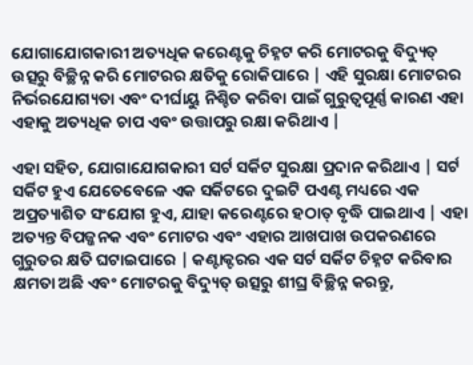ଯୋଗାଯୋଗକାରୀ ଅତ୍ୟଧିକ କରେଣ୍ଟକୁ ଚିହ୍ନଟ କରି ମୋଟରକୁ ବିଦ୍ୟୁତ୍ ଉତ୍ସରୁ ବିଚ୍ଛିନ୍ନ କରି ମୋଟରର କ୍ଷତିକୁ ରୋକିପାରେ | ଏହି ସୁରକ୍ଷା ମୋଟରର ନିର୍ଭରଯୋଗ୍ୟତା ଏବଂ ଦୀର୍ଘାୟୁ ନିଶ୍ଚିତ କରିବା ପାଇଁ ଗୁରୁତ୍ୱପୂର୍ଣ୍ଣ କାରଣ ଏହା ଏହାକୁ ଅତ୍ୟଧିକ ଚାପ ଏବଂ ଉତ୍ତାପରୁ ରକ୍ଷା କରିଥାଏ |

ଏହା ସହିତ, ଯୋଗାଯୋଗକାରୀ ସର୍ଟ ସର୍କିଟ ସୁରକ୍ଷା ପ୍ରଦାନ କରିଥାଏ | ସର୍ଟ ସର୍କିଟ ହୁଏ ଯେତେବେଳେ ଏକ ସର୍କିଟରେ ଦୁଇଟି ପଏଣ୍ଟ ମଧ୍ୟରେ ଏକ ଅପ୍ରତ୍ୟାଶିତ ସଂଯୋଗ ହୁଏ, ଯାହା କରେଣ୍ଟରେ ହଠାତ୍ ବୃଦ୍ଧି ପାଇଥାଏ | ଏହା ଅତ୍ୟନ୍ତ ବିପଜ୍ଜନକ ଏବଂ ମୋଟର ଏବଂ ଏହାର ଆଖପାଖ ଉପକରଣରେ ଗୁରୁତର କ୍ଷତି ଘଟାଇପାରେ | କଣ୍ଟାକ୍ଟରର ଏକ ସର୍ଟ ସର୍କିଟ ଚିହ୍ନଟ କରିବାର କ୍ଷମତା ଅଛି ଏବଂ ମୋଟରକୁ ବିଦ୍ୟୁତ୍ ଉତ୍ସରୁ ଶୀଘ୍ର ବିଚ୍ଛିନ୍ନ କରନ୍ତୁ,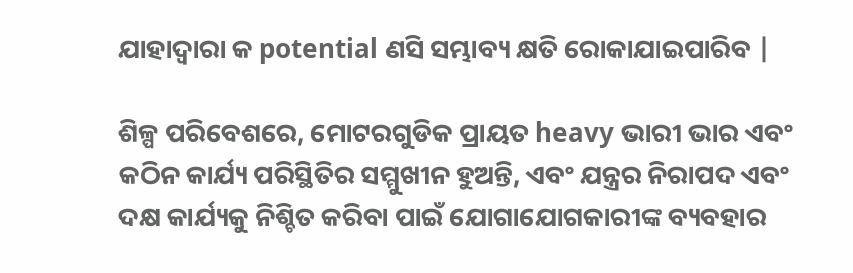ଯାହାଦ୍ୱାରା କ potential ଣସି ସମ୍ଭାବ୍ୟ କ୍ଷତି ରୋକାଯାଇପାରିବ |

ଶିଳ୍ପ ପରିବେଶରେ, ମୋଟରଗୁଡିକ ପ୍ରାୟତ heavy ଭାରୀ ଭାର ଏବଂ କଠିନ କାର୍ଯ୍ୟ ପରିସ୍ଥିତିର ସମ୍ମୁଖୀନ ହୁଅନ୍ତି, ଏବଂ ଯନ୍ତ୍ରର ନିରାପଦ ଏବଂ ଦକ୍ଷ କାର୍ଯ୍ୟକୁ ନିଶ୍ଚିତ କରିବା ପାଇଁ ଯୋଗାଯୋଗକାରୀଙ୍କ ବ୍ୟବହାର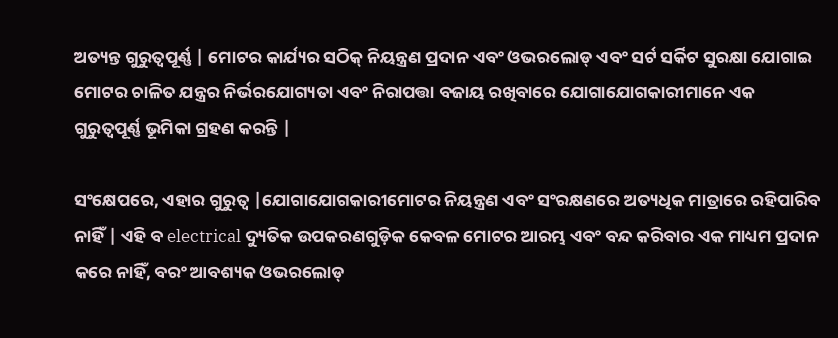ଅତ୍ୟନ୍ତ ଗୁରୁତ୍ୱପୂର୍ଣ୍ଣ | ମୋଟର କାର୍ଯ୍ୟର ସଠିକ୍ ନିୟନ୍ତ୍ରଣ ପ୍ରଦାନ ଏବଂ ଓଭରଲୋଡ୍ ଏବଂ ସର୍ଟ ସର୍କିଟ ସୁରକ୍ଷା ଯୋଗାଇ ମୋଟର ଚାଳିତ ଯନ୍ତ୍ରର ନିର୍ଭରଯୋଗ୍ୟତା ଏବଂ ନିରାପତ୍ତା ବଜାୟ ରଖିବାରେ ଯୋଗାଯୋଗକାରୀମାନେ ଏକ ଗୁରୁତ୍ୱପୂର୍ଣ୍ଣ ଭୂମିକା ଗ୍ରହଣ କରନ୍ତି |

ସଂକ୍ଷେପରେ, ଏହାର ଗୁରୁତ୍ୱ |ଯୋଗାଯୋଗକାରୀମୋଟର ନିୟନ୍ତ୍ରଣ ଏବଂ ସଂରକ୍ଷଣରେ ଅତ୍ୟଧିକ ମାତ୍ରାରେ ରହିପାରିବ ନାହିଁ | ଏହି ବ electrical ଦ୍ୟୁତିକ ଉପକରଣଗୁଡ଼ିକ କେବଳ ମୋଟର ଆରମ୍ଭ ଏବଂ ବନ୍ଦ କରିବାର ଏକ ମାଧ୍ୟମ ପ୍ରଦାନ କରେ ନାହିଁ, ବରଂ ଆବଶ୍ୟକ ଓଭରଲୋଡ୍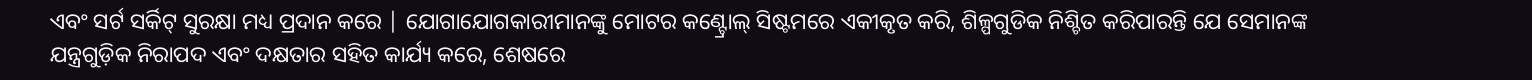ଏବଂ ସର୍ଟ ସର୍କିଟ୍ ସୁରକ୍ଷା ମଧ୍ୟ ପ୍ରଦାନ କରେ | ଯୋଗାଯୋଗକାରୀମାନଙ୍କୁ ମୋଟର କଣ୍ଟ୍ରୋଲ୍ ସିଷ୍ଟମରେ ଏକୀକୃତ କରି, ଶିଳ୍ପଗୁଡିକ ନିଶ୍ଚିତ କରିପାରନ୍ତି ଯେ ସେମାନଙ୍କ ଯନ୍ତ୍ରଗୁଡ଼ିକ ନିରାପଦ ଏବଂ ଦକ୍ଷତାର ସହିତ କାର୍ଯ୍ୟ କରେ, ଶେଷରେ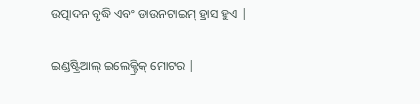ଉତ୍ପାଦନ ବୃଦ୍ଧି ଏବଂ ଡାଉନଟାଇମ୍ ହ୍ରାସ ହୁଏ |

ଇଣ୍ଡଷ୍ଟ୍ରିଆଲ୍ ଇଲେକ୍ଟ୍ରିକ୍ ମୋଟର |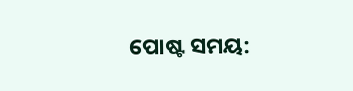ପୋଷ୍ଟ ସମୟ: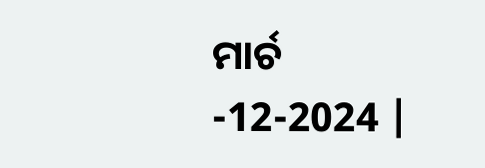ମାର୍ଚ -12-2024 |